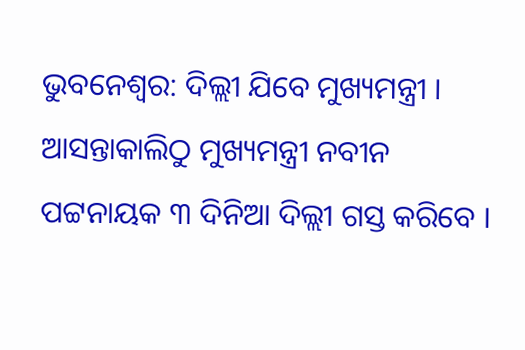ଭୁବନେଶ୍ବର: ଦିଲ୍ଲୀ ଯିବେ ମୁଖ୍ୟମନ୍ତ୍ରୀ । ଆସନ୍ତାକାଲିଠୁ ମୁଖ୍ୟମନ୍ତ୍ରୀ ନବୀନ ପଟ୍ଟନାୟକ ୩ ଦିନିଆ ଦିଲ୍ଲୀ ଗସ୍ତ କରିବେ ।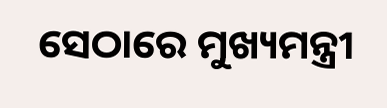ସେଠାରେ ମୁଖ୍ୟମନ୍ତ୍ରୀ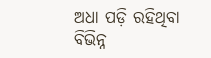ଅଧା ପଡ଼ି ରହିଥିବା ବିଭିନ୍ନ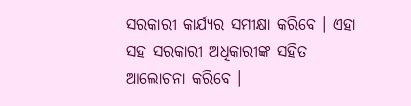ସରକାରୀ କାର୍ଯ୍ୟର ସମୀକ୍ଷା କରିବେ । ଏହା ସହ ସରକାରୀ ଅଧିକାରୀଙ୍କ ସହିତ ଆଲୋଚନା କରିବେ ।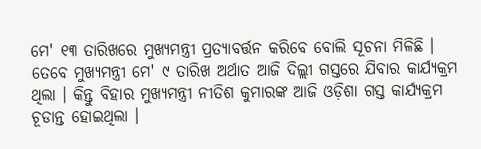ମେ' ୧୩ ତାରିଖରେ ମୁଖ୍ୟମନ୍ତ୍ରୀ ପ୍ରତ୍ୟାବର୍ତ୍ତନ କରିବେ ବୋଲି ସୂଚନା ମିଳିଛି । ତେବେ ମୁଖ୍ୟମନ୍ତ୍ରୀ ମେ' ୯ ତାରିଖ ଅର୍ଥାତ ଆଜି ଦିଲ୍ଲୀ ଗସ୍ତରେ ଯିବାର କାର୍ଯ୍ୟକ୍ରମ ଥିଲା । କିନ୍ତୁ ବିହାର ମୁଖ୍ୟମନ୍ତ୍ରୀ ନୀତିଶ କୁମାରଙ୍କ ଆଜି ଓଡ଼ିଶା ଗସ୍ତ କାର୍ଯ୍ୟକ୍ରମ ଚୂଡାନ୍ତ ହୋଇଥିଲା ।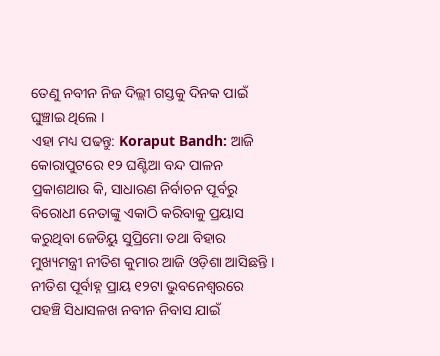ତେଣୁ ନବୀନ ନିଜ ଦିଲ୍ଲୀ ଗସ୍ତକୁ ଦିନକ ପାଇଁ ଘୁଞ୍ଚାଇ ଥିଲେ ।
ଏହା ମଧ୍ୟ ପଢନ୍ତୁ: Koraput Bandh: ଆଜି କୋରାପୁଟରେ ୧୨ ଘଣ୍ଟିଆ ବନ୍ଦ ପାଳନ
ପ୍ରକାଶଥାଉ କି, ସାଧାରଣ ନିର୍ବାଚନ ପୂର୍ବରୁ ବିରୋଧୀ ନେତାଙ୍କୁ ଏକାଠି କରିବାକୁ ପ୍ରୟାସ କରୁଥିବା ଜେଡିୟୁ ସୁପ୍ରିମୋ ତଥା ବିହାର ମୁଖ୍ୟମନ୍ତ୍ରୀ ନୀତିଶ କୁମାର ଆଜି ଓଡ଼ିଶା ଆସିଛନ୍ତି । ନୀତିଶ ପୂର୍ବାହ୍ନ ପ୍ରାୟ ୧୨ଟା ଭୁବନେଶ୍ବରରେ ପହଞ୍ଚି ସିଧାସଳଖ ନବୀନ ନିବାସ ଯାଇଁ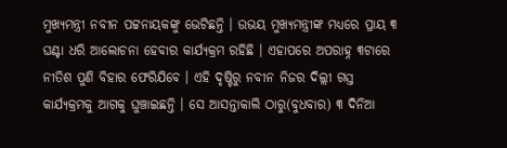ମୁଖ୍ୟମନ୍ତ୍ରୀ ନବୀନ ପଟ୍ଟନାୟକଙ୍କୁ ଭେଟିଛନ୍ତି । ଉଭୟ ମୁଖ୍ୟମନ୍ତ୍ରୀଙ୍କ ମଧ୍ୟରେ ପ୍ରାୟ ୩ ଘଣ୍ଟା ଧରି ଆଲୋଚନା ହେବାର କାର୍ଯ୍ୟକ୍ରମ ରହିଛି । ଏହାପରେ ଅପରାହ୍ନ ୩ଟାରେ ନୀତିଶ ପୁଣି ବିହାର ଫେରିଯିବେ । ଏହି ଦୃଷ୍ଟିରୁ ନବୀନ ନିଜର ଦିଲ୍ଲୀ ଗସ୍ତ କାର୍ଯ୍ୟକ୍ରମକୁ ଆଗକୁ ଘୁଞ୍ଚାଇଛନ୍ତି । ସେ ଆସନ୍ତାକାଲି ଠାରୁ(ବୁଧବାର) ୩ ଦିନିଆ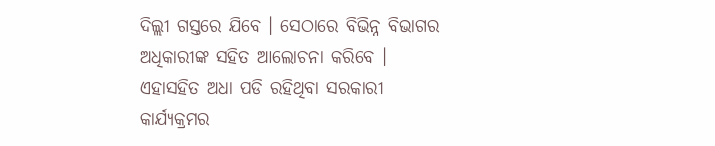ଦିଲ୍ଲୀ ଗସ୍ତରେ ଯିବେ । ସେଠାରେ ବିଭିନ୍ନ ବିଭାଗର ଅଧିକାରୀଙ୍କ ସହିତ ଆଲୋଚନା କରିବେ । ଏହାସହିତ ଅଧା ପଡି ରହିଥିବା ସରକାରୀ କାର୍ଯ୍ୟକ୍ରମର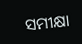ସମୀକ୍ଷା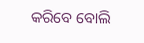କରିବେ ବୋଲି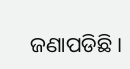ଜଣାପଡିଛି ।